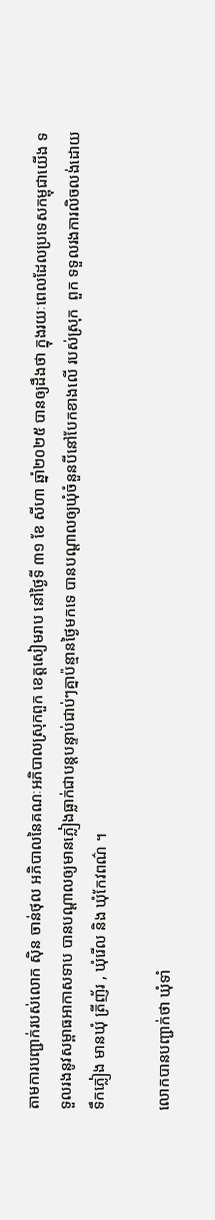តាមការបញ្ជាក់របស់លោក ស៊ិន ចាន់ថុល អភិបាលនៃគណៈអភិបាលស្រុកពួក ខេត្តសៀមរាប នៅថ្ងៃទី ៣១ ខែ សីហា ឆ្នាំ២០២៥ បានឲ្យដឹងថា ក្នុងរយៈពេលដែលប្រទេសកម្ពុជាយើង ទទួលរងនូវសម្ពាធអាកាសទាប បានបណ្តាលឲ្យមានភ្លៀងធ្លាក់ជាបន្តបន្ទាប់ជាប់ៗគ្នាប៉ន្មានថ្ងៃមកទេ បានបណ្តាលឲ្យឃុំចំនួនបីនៅបែកខាងលើ របស់ស្រុក  ពួក ទទួលរងការលិចលង់ដោយទឹកភ្លៀង មានឃុំ ត្រីញ័រ , ឃុំរើល និង ឃុំកែវពណ៌ ។

លោកបានបញ្ជាក់ថា ឃុំទាំ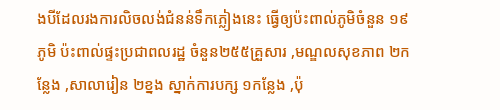ងបីដែលរងការលិចលង់ជំនន់ទឹកភ្លៀងនេះ ធ្វើឲ្យប៉ះពាល់ភូមិចំនួន ១៩ភូមិ ប៉ះពាល់ផ្ទះប្រជាពលរដ្ឋ ចំនួន២៥៥គ្រួសារ ,មណ្ឌលសុខភាព ២កន្លែង ,សាលារៀន ២ខ្នង ស្នាក់ការបក្ស ១កន្លែង ,ប៉ុ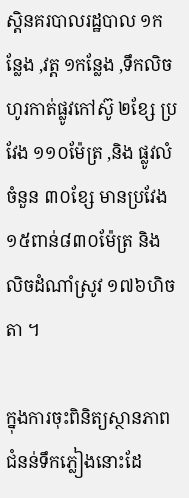ស្តិនគរបាលរដ្ឋបាល ១កន្លែង ,វត្ត ១កន្លែង ,ទឹកលិចហូរកាត់ផ្លូវកៅស៊ូ ២ខែ្ស ប្រវែង ១១០ម៉ែត្រ ,និង ផ្លូវលំ ចំនួន ៣០ខ្សែ មានប្រវែង ១៥ពាន់៨៣០ម៉ែត្រ និង លិចដំណាំស្រូវ ១៧៦ហិចតា ។

ក្នុងការចុះពិនិត្យស្ថានភាពជំនន់ទឹកភ្លៀងនោះដែ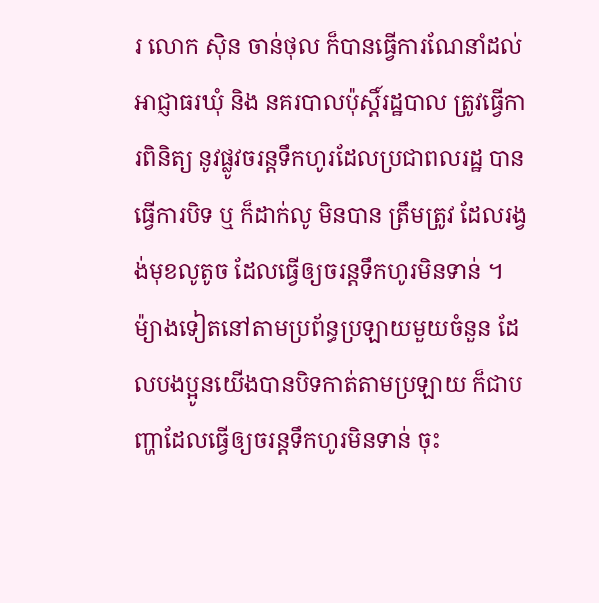រ លោក ស៊ិន ចាន់ថុល ក៏បានធ្វើការណែនាំដល់អាជ្ញាធរឃុំ និង នគរបាលប៉ុស្តិ៍រដ្ឋបាល ត្រូវធ្វើការពិនិត្យ នូវផ្លូវចរន្តទឹកហូរដែលប្រជាពលរដ្ឋ បានធ្វើការបិទ ឬ ក៏ដាក់លូ មិនបាន ត្រឹមត្រូវ ដែលរង្វង់មុខលូតូច ដែលធ្វើឲ្យចរន្តទឹកហូរមិនទាន់ ។ ម៉្យាងទៀតនៅតាមប្រព័ន្ធប្រឡាយមួយចំនួន ដែលបងប្អូនយើងបានបិទកាត់តាមប្រឡាយ ក៏ជាបញ្ហាដែលធ្វើឲ្យចរន្តទឹកហូរមិនទាន់ ចុះ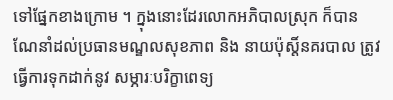ទៅផ្នែកខាងក្រោម ។ ក្នុងនោះដែរលោកអភិបាលស្រុក ក៏បានណែនាំដល់ប្រធានមណ្ឌលសុខភាព និង នាយប៉ុស្តិ៍នគរបាល ត្រូវធ្វើការទុកដាក់នូវ សម្ភារៈបរិក្ខាពេទ្យ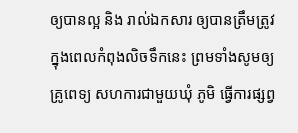ឲ្យបានល្អ និង រាល់ឯកសារ ឲ្យបានត្រឹមត្រូវ ក្នុងពេលកំពុងលិចទឹកនេះ ព្រមទាំងសូមឲ្យគ្រូពេទ្យ សហការជាមួយឃុំ ភូមិ ធ្វើការផ្សព្វ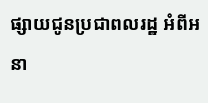ផ្សាយជូនប្រជាពលរដ្ឋ អំពីអនា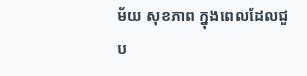ម័យ សុខភាព ក្នុងពេលដែលជួប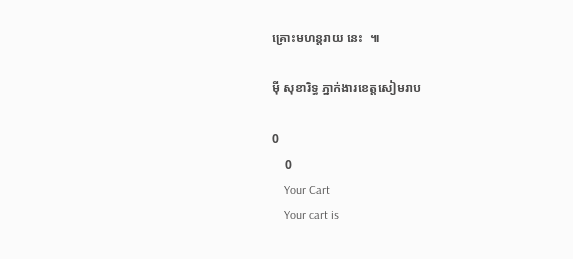គ្រោះមហន្តរាយ នេះ  ៕

ម៉ី សុខារិទ្ធ ភ្នាក់ងារខេត្តសៀមរាប

0
    0
    Your Cart
    Your cart is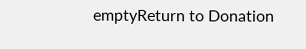emptyReturn to Donation